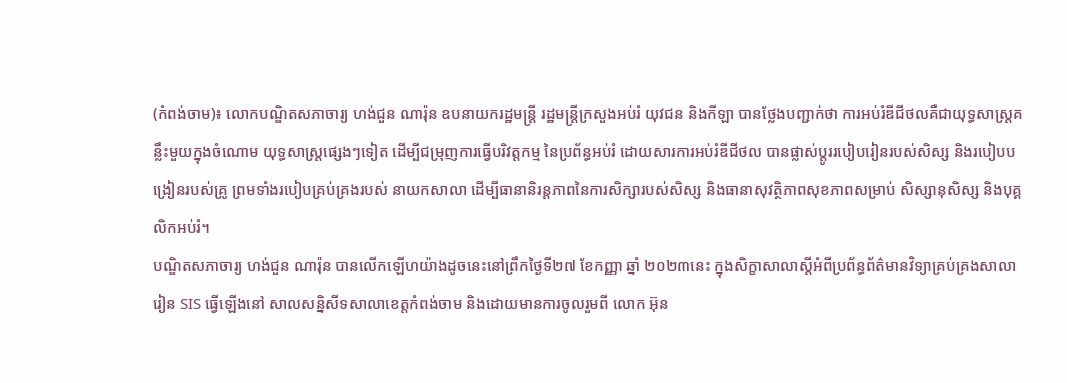(កំពង់ចាម)៖ លោកបណ្ឌិតសភាចារ្យ ហង់ជួន ណារ៉ុន ឧបនាយករដ្ឋមន្ត្រី រដ្ឋមន្ត្រីក្រសួងអប់រំ យុវជន និងកីឡា បានថ្លែងបញ្ជាក់ថា ការអប់រំឌីជីថលគឺជាយុទ្ធសាស្រ្តគន្លឹះមួយក្នុងចំណោម យុទ្ធសាស្រ្តផ្សេងៗទៀត ដើម្បីជម្រុញការធ្វើបរិវត្តកម្ម នៃប្រព័ន្ធអប់រំ ដោយសារការអប់រំឌីជីថល បានផ្លាស់ប្តូររបៀបរៀនរបស់សិស្ស និងរបៀបបង្រៀនរបស់គ្រូ ព្រមទាំងរបៀបគ្រប់គ្រងរបស់ នាយកសាលា ដើម្បីធានានិរន្តភាពនៃការសិក្សារបស់សិស្ស និងធានាសុវត្ថិភាពសុខភាពសម្រាប់ សិស្សានុសិស្ស និងបុគ្គលិកអប់រំ។
បណ្ឌិតសភាចារ្យ ហង់ជួន ណារ៉ុន បានលើកឡើហយ៉ាងដូចនេះនៅព្រឹកថ្ងៃទី២៧ ខែកញ្ញា ឆ្នាំ ២០២៣នេះ ក្នុងសិក្ខាសាលាស្ដីអំពីប្រព័ន្ធព័ត៌មានវិទ្យាគ្រប់គ្រងសាលារៀន SIS ធ្វើឡើងនៅ សាលសន្និសីទសាលាខេត្តកំពង់ចាម និងដោយមានការចូលរួមពី លោក អ៊ុន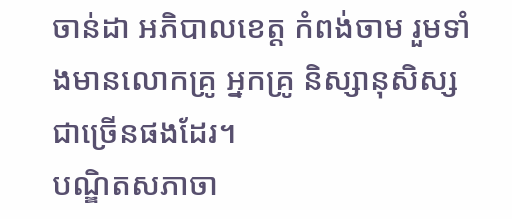ចាន់ដា អភិបាលខេត្ត កំពង់ចាម រួមទាំងមានលោកគ្រូ អ្នកគ្រូ និស្សានុសិស្សជាច្រើនផងដែរ។
បណ្ឌិតសភាចា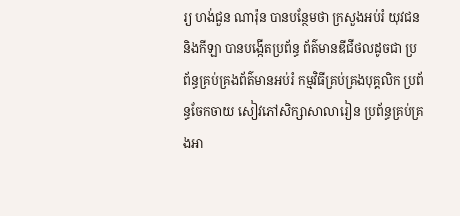រ្យ ហង់ជួន ណារ៉ុន បានបន្ថែមថា ក្រសួងអប់រំ យុវជន និងកីឡា បានបង្កើតប្រព័ន្ធ ព័ត៌មានឌីជីថលដូចជា ប្រព័ន្ធគ្រប់គ្រងព័ត៌មានអប់រំ កម្មវិធីគ្រប់គ្រងបុគ្គលិក ប្រព័ន្ធចែកចាយ សៀវភៅសិក្សាសាលារៀន ប្រព័ន្ធគ្រប់គ្រងអា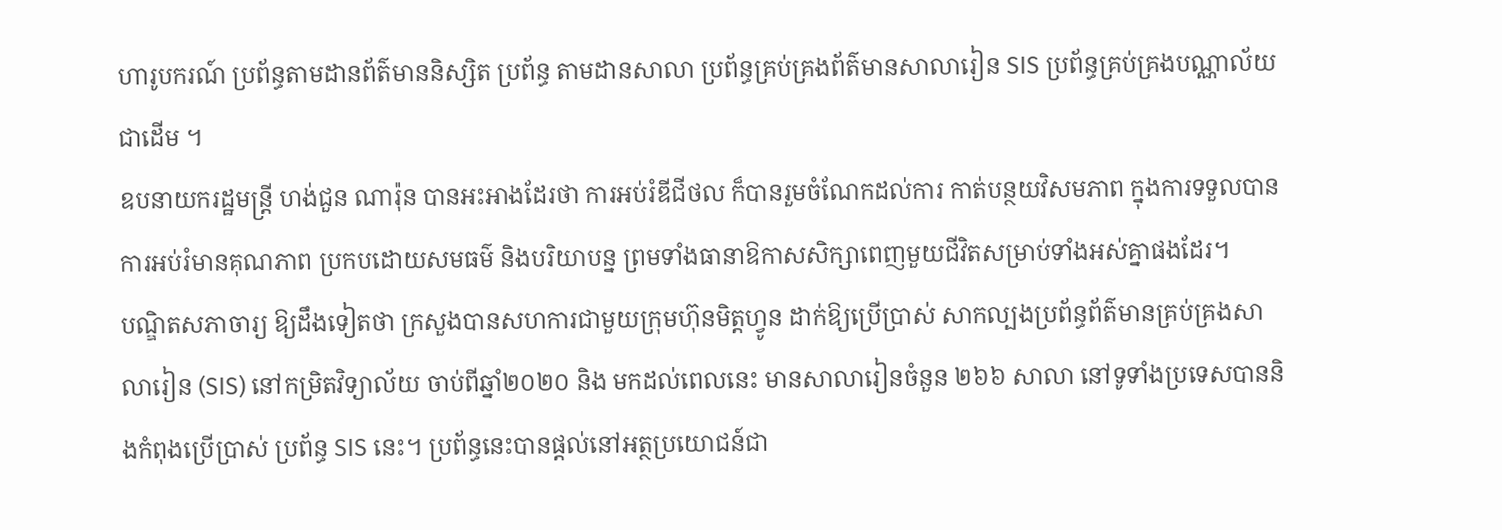ហារូបករណ៍ ប្រព័ន្ធតាមដានព័ត៌មាននិស្សិត ប្រព័ន្ធ តាមដានសាលា ប្រព័ន្ធគ្រប់គ្រងព័ត៌មានសាលារៀន SIS ប្រព័ន្ធគ្រប់គ្រងបណ្ណាល័យជាដើម ។
ឧបនាយករដ្ឋមន្ត្រី ហង់ជួន ណារ៉ុន បានអះអាងដែរថា ការអប់រំឌីជីថល ក៏បានរួមចំណែកដល់ការ កាត់បន្ថយវិសមភាព ក្នុងការទទួលបានការអប់រំមានគុណភាព ប្រកបដោយសមធម៌ និងបរិយាបន្ន ព្រមទាំងធានាឱកាសសិក្សាពេញមួយជីវិតសម្រាប់ទាំងអស់គ្នាផងដែរ។
បណ្ឌិតសភាចារ្យ ឱ្យដឹងទៀតថា ក្រសួងបានសហការជាមួយក្រុមហ៊ុនមិត្តហ្វូន ដាក់ឱ្យប្រើប្រាស់ សាកល្បងប្រព័ន្ធព័ត៌មានគ្រប់គ្រងសាលារៀន (SIS) នៅកម្រិតវិទ្យាល័យ ចាប់ពីឆ្នាំ២០២០ និង មកដល់ពេលនេះ មានសាលារៀនចំនួន ២៦៦ សាលា នៅទូទាំងប្រទេសបាននិងកំពុងប្រើប្រាស់ ប្រព័ន្ធ SIS នេះ។ ប្រព័ន្ធនេះបានផ្ដល់នៅអត្ថប្រយោជន៍ជា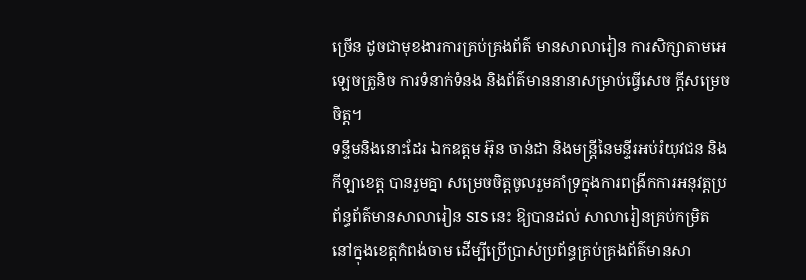ច្រើន ដូចជាមុខងារការគ្រប់គ្រងព័ត៌ មានសាលារៀន ការសិក្សាតាមអេឡេចត្រូនិច ការទំនាក់ទំនង និងព័ត៌មាននានាសម្រាប់ធ្វើសេច ក្ដីសម្រេចចិត្ត។
ទន្ទឹមនិងនោះដែរ ឯកឧត្តម អ៊ុន ចាន់ដា និងមន្ត្រីនៃមន្ទីរអប់រំយុវជន និងកីឡាខេត្ត បានរួមគ្នា សម្រេចចិត្តចូលរួមគាំទ្រក្នុងការពង្រីកការអនុវត្តប្រព័ន្ធព័ត៌មានសាលារៀន SIS នេះ ឱ្យបានដល់ សាលារៀនគ្រប់កម្រិត នៅក្នុងខេត្តកំពង់ចាម ដើម្បីប្រើប្រាស់ប្រព័ន្ធគ្រប់គ្រងព័ត៌មានសា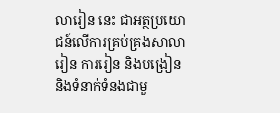លារៀន នេះ ជាអត្ថប្រយោជន៍លើការគ្រប់គ្រងសាលារៀន ការរៀន និងបង្រៀន និងទំនាក់ទំនងជាមួ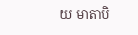យ មាតាបិ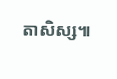តាសិស្ស៕